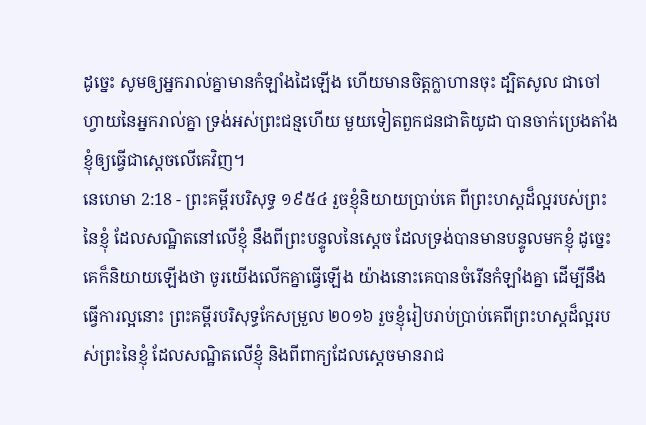ដូច្នេះ សូមឲ្យអ្នករាល់គ្នាមានកំឡាំងដៃឡើង ហើយមានចិត្តក្លាហានចុះ ដ្បិតសូល ជាចៅហ្វាយនៃអ្នករាល់គ្នា ទ្រង់អស់ព្រះជន្មហើយ មួយទៀតពួកជនជាតិយូដា បានចាក់ប្រេងតាំងខ្ញុំឲ្យធ្វើជាស្តេចលើគេវិញ។
នេហេមា 2:18 - ព្រះគម្ពីរបរិសុទ្ធ ១៩៥៤ រួចខ្ញុំនិយាយប្រាប់គេ ពីព្រះហស្តដ៏ល្អរបស់ព្រះនៃខ្ញុំ ដែលសណ្ឋិតនៅលើខ្ញុំ នឹងពីព្រះបន្ទូលនៃស្តេច ដែលទ្រង់បានមានបន្ទូលមកខ្ញុំ ដូច្នេះ គេក៏និយាយឡើងថា ចូរយើងលើកគ្នាធ្វើឡើង យ៉ាងនោះគេបានចំរើនកំឡាំងគ្នា ដើម្បីនឹងធ្វើការល្អនោះ ព្រះគម្ពីរបរិសុទ្ធកែសម្រួល ២០១៦ រួចខ្ញុំរៀបរាប់ប្រាប់គេពីព្រះហស្តដ៏ល្អរបស់ព្រះនៃខ្ញុំ ដែលសណ្ឋិតលើខ្ញុំ និងពីពាក្យដែលស្តេចមានរាជ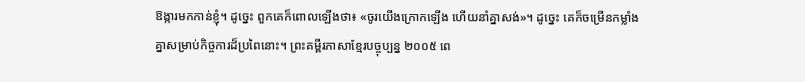ឱង្ការមកកាន់ខ្ញុំ។ ដូច្នេះ ពួកគេក៏ពោលឡើងថា៖ «ចូរយើងក្រោកឡើង ហើយនាំគ្នាសង់»។ ដូច្នេះ គេក៏ចម្រើនកម្លាំងគ្នាសម្រាប់កិច្ចការដ៏ប្រពៃនោះ។ ព្រះគម្ពីរភាសាខ្មែរបច្ចុប្បន្ន ២០០៥ ពេ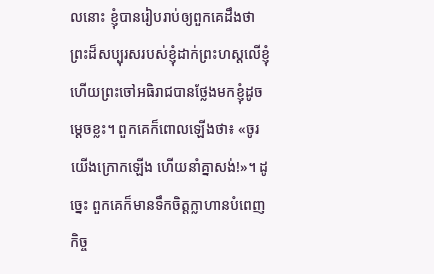លនោះ ខ្ញុំបានរៀបរាប់ឲ្យពួកគេដឹងថាព្រះដ៏សប្បុរសរបស់ខ្ញុំដាក់ព្រះហស្ដលើខ្ញុំ ហើយព្រះចៅអធិរាជបានថ្លែងមកខ្ញុំដូចម្ដេចខ្លះ។ ពួកគេក៏ពោលឡើងថា៖ «ចូរយើងក្រោកឡើង ហើយនាំគ្នាសង់!»។ ដូច្នេះ ពួកគេក៏មានទឹកចិត្តក្លាហានបំពេញកិច្ច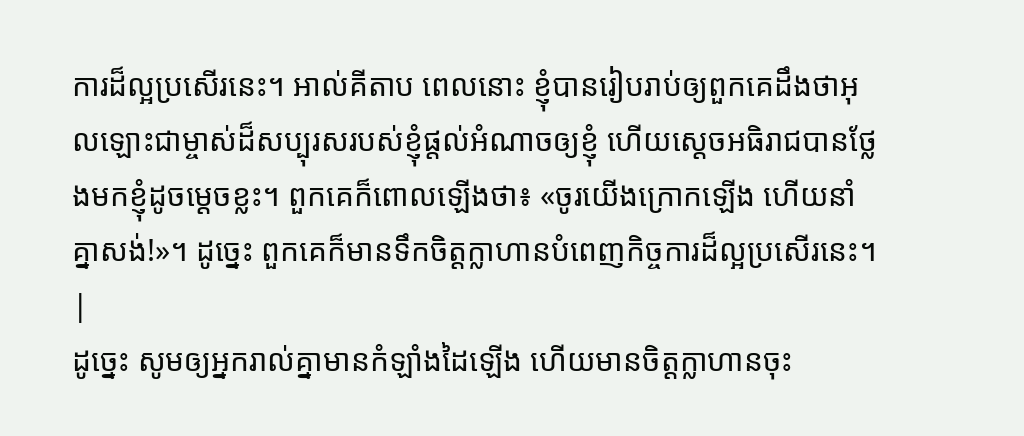ការដ៏ល្អប្រសើរនេះ។ អាល់គីតាប ពេលនោះ ខ្ញុំបានរៀបរាប់ឲ្យពួកគេដឹងថាអុលឡោះជាម្ចាស់ដ៏សប្បុរសរបស់ខ្ញុំផ្តល់អំណាចឲ្យខ្ញុំ ហើយស្តេចអធិរាជបានថ្លែងមកខ្ញុំដូចម្ដេចខ្លះ។ ពួកគេក៏ពោលឡើងថា៖ «ចូរយើងក្រោកឡើង ហើយនាំគ្នាសង់!»។ ដូច្នេះ ពួកគេក៏មានទឹកចិត្តក្លាហានបំពេញកិច្ចការដ៏ល្អប្រសើរនេះ។ |
ដូច្នេះ សូមឲ្យអ្នករាល់គ្នាមានកំឡាំងដៃឡើង ហើយមានចិត្តក្លាហានចុះ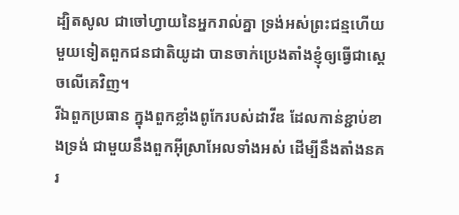ដ្បិតសូល ជាចៅហ្វាយនៃអ្នករាល់គ្នា ទ្រង់អស់ព្រះជន្មហើយ មួយទៀតពួកជនជាតិយូដា បានចាក់ប្រេងតាំងខ្ញុំឲ្យធ្វើជាស្តេចលើគេវិញ។
រីឯពួកប្រធាន ក្នុងពួកខ្លាំងពូកែរបស់ដាវីឌ ដែលកាន់ខ្ជាប់ខាងទ្រង់ ជាមួយនឹងពួកអ៊ីស្រាអែលទាំងអស់ ដើម្បីនឹងតាំងនគរ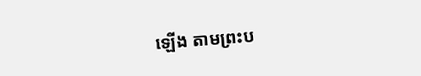ឡើង តាមព្រះប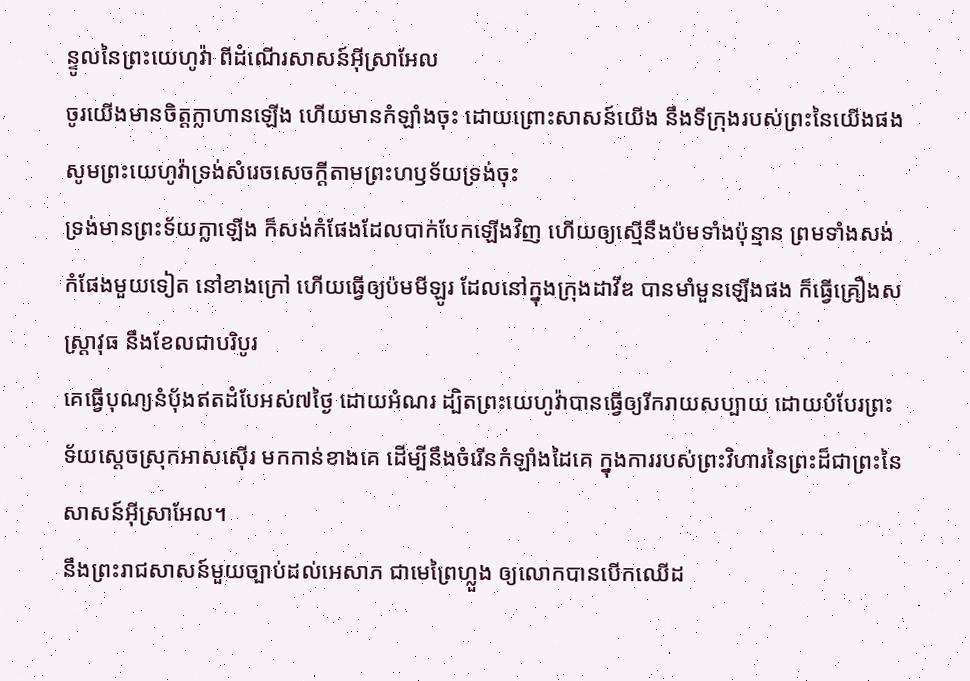ន្ទូលនៃព្រះយេហូវ៉ា ពីដំណើរសាសន៍អ៊ីស្រាអែល
ចូរយើងមានចិត្តក្លាហានឡើង ហើយមានកំឡាំងចុះ ដោយព្រោះសាសន៍យើង នឹងទីក្រុងរបស់ព្រះនៃយើងផង សូមព្រះយេហូវ៉ាទ្រង់សំរេចសេចក្ដីតាមព្រះហឫទ័យទ្រង់ចុះ
ទ្រង់មានព្រះទ័យក្លាឡើង ក៏សង់កំផែងដែលបាក់បែកឡើងវិញ ហើយឲ្យស្មើនឹងប៉មទាំងប៉ុន្មាន ព្រមទាំងសង់កំផែងមួយទៀត នៅខាងក្រៅ ហើយធ្វើឲ្យប៉មមីឡូរ ដែលនៅក្នុងក្រុងដាវីឌ បានមាំមួនឡើងផង ក៏ធ្វើគ្រឿងសស្ត្រាវុធ នឹងខែលជាបរិបូរ
គេធ្វើបុណ្យនំបុ័ងឥតដំបែអស់៧ថ្ងៃ ដោយអំណរ ដ្បិតព្រះយេហូវ៉ាបានធ្វើឲ្យរីករាយសប្បាយ ដោយបំបែរព្រះទ័យស្តេចស្រុកអាសស៊ើរ មកកាន់ខាងគេ ដើម្បីនឹងចំរើនកំឡាំងដៃគេ ក្នុងការរបស់ព្រះវិហារនៃព្រះដ៏ជាព្រះនៃសាសន៍អ៊ីស្រាអែល។
នឹងព្រះរាជសាសន៍មួយច្បាប់ដល់អេសាភ ជាមេព្រៃហ្លួង ឲ្យលោកបានបើកឈើដ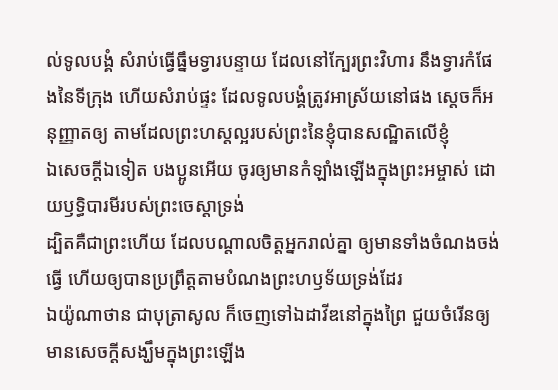ល់ទូលបង្គំ សំរាប់ធ្វើធ្នឹមទ្វារបន្ទាយ ដែលនៅក្បែរព្រះវិហារ នឹងទ្វារកំផែងនៃទីក្រុង ហើយសំរាប់ផ្ទះ ដែលទូលបង្គំត្រូវអាស្រ័យនៅផង ស្តេចក៏អនុញ្ញាតឲ្យ តាមដែលព្រះហស្តល្អរបស់ព្រះនៃខ្ញុំបានសណ្ឋិតលើខ្ញុំ
ឯសេចក្ដីឯទៀត បងប្អូនអើយ ចូរឲ្យមានកំឡាំងឡើងក្នុងព្រះអម្ចាស់ ដោយឫទ្ធិបារមីរបស់ព្រះចេស្តាទ្រង់
ដ្បិតគឺជាព្រះហើយ ដែលបណ្តាលចិត្តអ្នករាល់គ្នា ឲ្យមានទាំងចំណងចង់ធ្វើ ហើយឲ្យបានប្រព្រឹត្តតាមបំណងព្រះហឫទ័យទ្រង់ដែរ
ឯយ៉ូណាថាន ជាបុត្រាសូល ក៏ចេញទៅឯដាវីឌនៅក្នុងព្រៃ ជួយចំរើនឲ្យមានសេចក្ដីសង្ឃឹមក្នុងព្រះឡើង